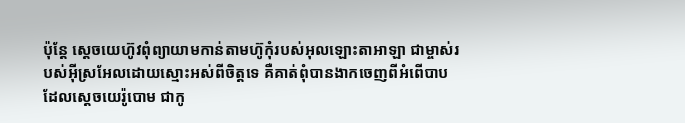ប៉ុន្តែ ស្តេចយេហ៊ូវពុំព្យាយាមកាន់តាមហ៊ូកុំរបស់អុលឡោះតាអាឡា ជាម្ចាស់របស់អ៊ីស្រអែលដោយស្មោះអស់ពីចិត្តទេ គឺគាត់ពុំបានងាកចេញពីអំពើបាប ដែលស្តេចយេរ៉ូបោម ជាកូ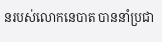នរបស់លោកនេបាត បាននាំប្រជា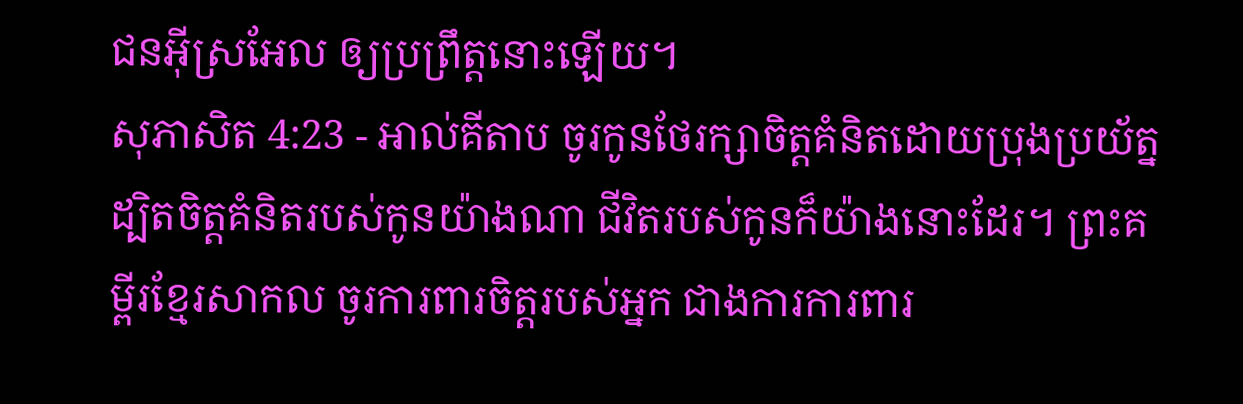ជនអ៊ីស្រអែល ឲ្យប្រព្រឹត្តនោះឡើយ។
សុភាសិត 4:23 - អាល់គីតាប ចូរកូនថែរក្សាចិត្តគំនិតដោយប្រុងប្រយ័ត្ន ដ្បិតចិត្តគំនិតរបស់កូនយ៉ាងណា ជីវិតរបស់កូនក៏យ៉ាងនោះដែរ។ ព្រះគម្ពីរខ្មែរសាកល ចូរការពារចិត្តរបស់អ្នក ជាងការការពារ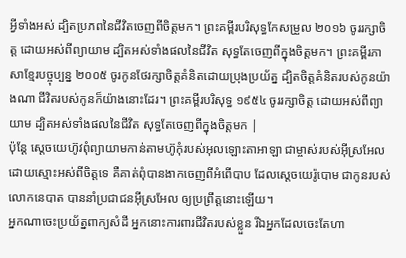អ្វីទាំងអស់ ដ្បិតប្រភពនៃជីវិតចេញពីចិត្តមក។ ព្រះគម្ពីរបរិសុទ្ធកែសម្រួល ២០១៦ ចូររក្សាចិត្ត ដោយអស់ពីព្យាយាម ដ្បិតអស់ទាំងផលនៃជីវិត សុទ្ធតែចេញពីក្នុងចិត្តមក។ ព្រះគម្ពីរភាសាខ្មែរបច្ចុប្បន្ន ២០០៥ ចូរកូនថែរក្សាចិត្តគំនិតដោយប្រុងប្រយ័ត្ន ដ្បិតចិត្តគំនិតរបស់កូនយ៉ាងណា ជីវិតរបស់កូនក៏យ៉ាងនោះដែរ។ ព្រះគម្ពីរបរិសុទ្ធ ១៩៥៤ ចូររក្សាចិត្ត ដោយអស់ពីព្យាយាម ដ្បិតអស់ទាំងផលនៃជីវិត សុទ្ធតែចេញពីក្នុងចិត្តមក |
ប៉ុន្តែ ស្តេចយេហ៊ូវពុំព្យាយាមកាន់តាមហ៊ូកុំរបស់អុលឡោះតាអាឡា ជាម្ចាស់របស់អ៊ីស្រអែលដោយស្មោះអស់ពីចិត្តទេ គឺគាត់ពុំបានងាកចេញពីអំពើបាប ដែលស្តេចយេរ៉ូបោម ជាកូនរបស់លោកនេបាត បាននាំប្រជាជនអ៊ីស្រអែល ឲ្យប្រព្រឹត្តនោះឡើយ។
អ្នកណាចេះប្រយ័ត្នពាក្យសំដី អ្នកនោះការពារជីវិតរបស់ខ្លួន រីឯអ្នកដែលចេះតែហា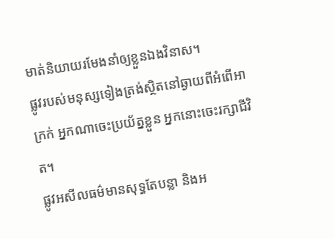មាត់និយាយរមែងនាំឲ្យខ្លួនឯងវិនាស។
ផ្លូវរបស់មនុស្សទៀងត្រង់ស្ថិតនៅឆ្ងាយពីអំពើអាក្រក់ អ្នកណាចេះប្រយ័ត្នខ្លួន អ្នកនោះចេះរក្សាជីវិត។
ផ្លូវអសីលធម៌មានសុទ្ធតែបន្លា និងអ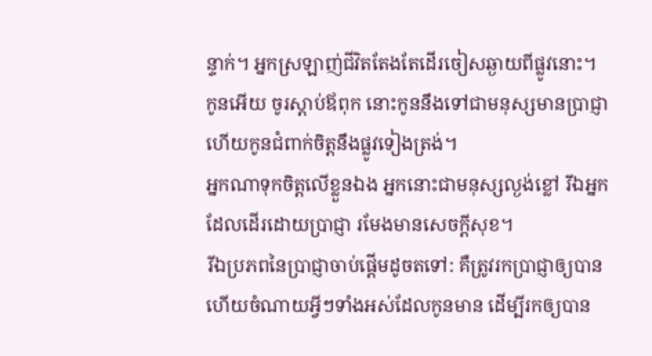ន្ទាក់។ អ្នកស្រឡាញ់ជីវិតតែងតែដើរចៀសឆ្ងាយពីផ្លូវនោះ។
កូនអើយ ចូរស្ដាប់ឪពុក នោះកូននឹងទៅជាមនុស្សមានប្រាជ្ញា ហើយកូនជំពាក់ចិត្តនឹងផ្លូវទៀងត្រង់។
អ្នកណាទុកចិត្តលើខ្លួនឯង អ្នកនោះជាមនុស្សល្ងង់ខ្លៅ រីឯអ្នកដែលដើរដោយប្រាជ្ញា រមែងមានសេចក្ដីសុខ។
រីឯប្រភពនៃប្រាជ្ញាចាប់ផ្ដើមដូចតទៅ: គឺត្រូវរកប្រាជ្ញាឲ្យបាន ហើយចំណាយអ្វីៗទាំងអស់ដែលកូនមាន ដើម្បីរកឲ្យបាន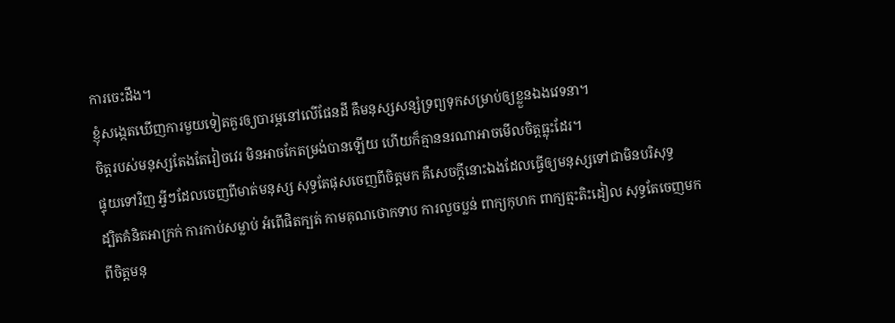ការចេះដឹង។
ខ្ញុំសង្កេតឃើញការមួយទៀតគួរឲ្យបារម្ភនៅលើផែនដី គឺមនុស្សសន្សំទ្រព្យទុកសម្រាប់ឲ្យខ្លួនឯងវេទនា។
ចិត្តរបស់មនុស្សតែងតែវៀចវេរ មិនអាចកែតម្រង់បានឡើយ ហើយក៏គ្មាននរណាអាចមើលចិត្តធ្លុះដែរ។
ផ្ទុយទៅវិញ អ្វីៗដែលចេញពីមាត់មនុស្ស សុទ្ធតែផុសចេញពីចិត្ដមក គឺសេចក្ដីនោះឯងដែលធ្វើឲ្យមនុស្សទៅជាមិនបរិសុទ្ធ
ដ្បិតគំនិតអាក្រក់ ការកាប់សម្លាប់ អំពើផិតក្បត់ កាមគុណថោកទាប ការលួចប្លន់ ពាក្យកុហក ពាក្យត្មះតិះដៀល សុទ្ធតែចេញមកពីចិត្ដមនុ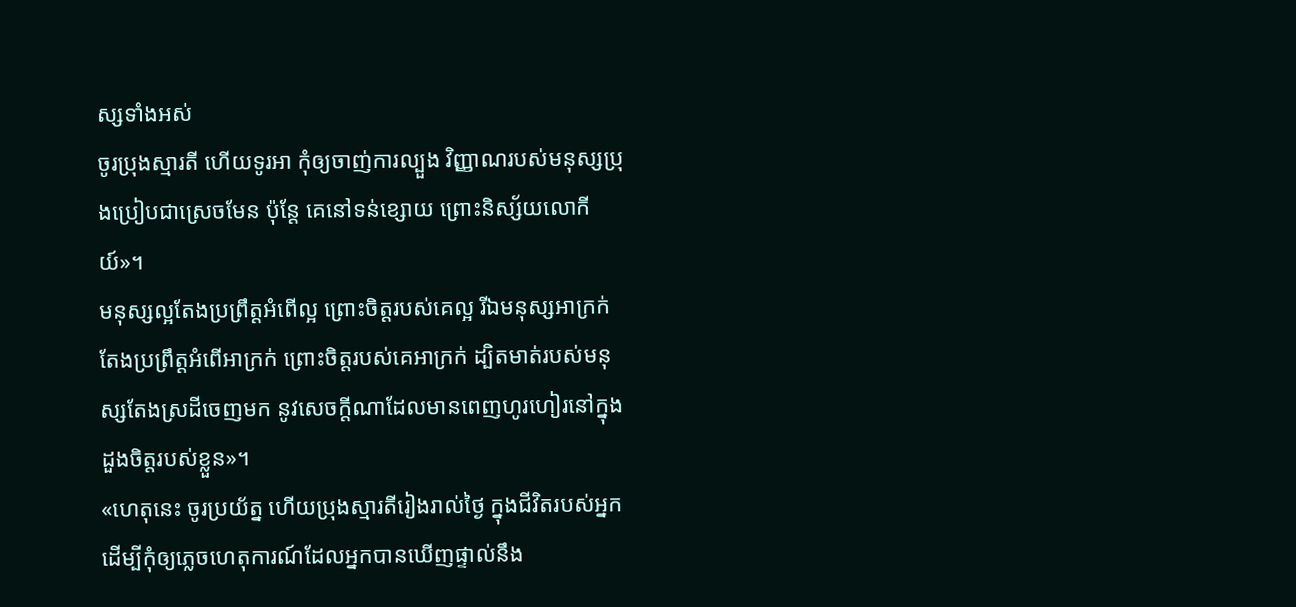ស្សទាំងអស់
ចូរប្រុងស្មារតី ហើយទូរអា កុំឲ្យចាញ់ការល្បួង វិញ្ញាណរបស់មនុស្សប្រុងប្រៀបជាស្រេចមែន ប៉ុន្ដែ គេនៅទន់ខ្សោយ ព្រោះនិស្ស័យលោកីយ៍»។
មនុស្សល្អតែងប្រព្រឹត្ដអំពើល្អ ព្រោះចិត្ដរបស់គេល្អ រីឯមនុស្សអាក្រក់ តែងប្រព្រឹត្ដអំពើអាក្រក់ ព្រោះចិត្ដរបស់គេអាក្រក់ ដ្បិតមាត់របស់មនុស្សតែងស្រដីចេញមក នូវសេចក្ដីណាដែលមានពេញហូរហៀរនៅក្នុងដួងចិត្ដរបស់ខ្លួន»។
«ហេតុនេះ ចូរប្រយ័ត្ន ហើយប្រុងស្មារតីរៀងរាល់ថ្ងៃ ក្នុងជីវិតរបស់អ្នក ដើម្បីកុំឲ្យភ្លេចហេតុការណ៍ដែលអ្នកបានឃើញផ្ទាល់នឹង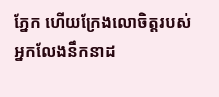ភ្នែក ហើយក្រែងលោចិត្តរបស់អ្នកលែងនឹកនាដ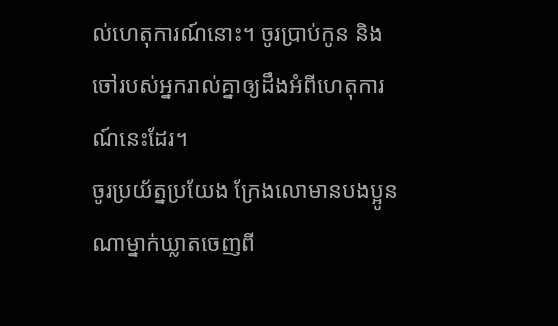ល់ហេតុការណ៍នោះ។ ចូរប្រាប់កូន និងចៅរបស់អ្នករាល់គ្នាឲ្យដឹងអំពីហេតុការណ៍នេះដែរ។
ចូរប្រយ័ត្នប្រយែង ក្រែងលោមានបងប្អូនណាម្នាក់ឃ្លាតចេញពី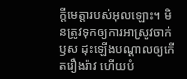ក្តីមេត្តារបស់អុលឡោះ។ មិនត្រូវទុកឲ្យការអាស្រូវចាក់ឫស ដុះឡើងបណ្ដាលឲ្យកើតរឿងរ៉ាវ ហើយបំ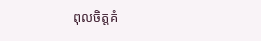ពុលចិត្ដគំ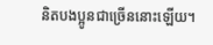និតបងប្អូនជាច្រើននោះឡើយ។